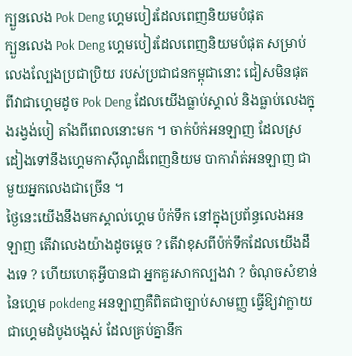ក្បួនលេង Pok Deng ហ្គេមបៀរដែលពេញនិយមបំផុត
ក្បួនលេង Pok Deng ហ្គេមបៀរដែលពេញនិយមបំផុត សម្រាប់លេងល្បែងប្រជាប្រិយ របស់ប្រជាជនកម្ពុជានោះ ជៀសមិនផុតពីវាជាហ្គេមដូច Pok Deng ដែលយើងធ្លាប់ស្គាល់ និងធ្លាប់លេងក្នុងរង្វង់បៀ តាំងពីពេលនោះមក ។ ចាក់ប៉ក់អនឡាញ ដែលស្រដៀងទៅនឹងហ្គេមកាស៊ីណូដ៏ពេញនិយម បាការ៉ាត់អនឡាញ ជាមួយអ្នកលេងជាច្រើន ។
ថ្ងៃនេះយើងនឹងមកស្គាល់ហ្គេម ប៉ក់ទឹក នៅក្នុងប្រព័ន្ធលេងអនឡាញ តើវាលេងយ៉ាងដូចម្តេច ? តើវាខុសពីប៉ក់ទឹកដែលយើងដឹងទេ ? ហើយហេតុអ្វីបានជា អ្នកគួរសាកល្បងវា ? ចំណុចសំខាន់នៃហ្គេម pokdeng អនឡាញគឺពិតជាច្បាប់សាមញ្ញ ធ្វើឱ្យវាក្លាយជាហ្គេមដំបូងបង្អស់ ដែលគ្រប់គ្នានឹក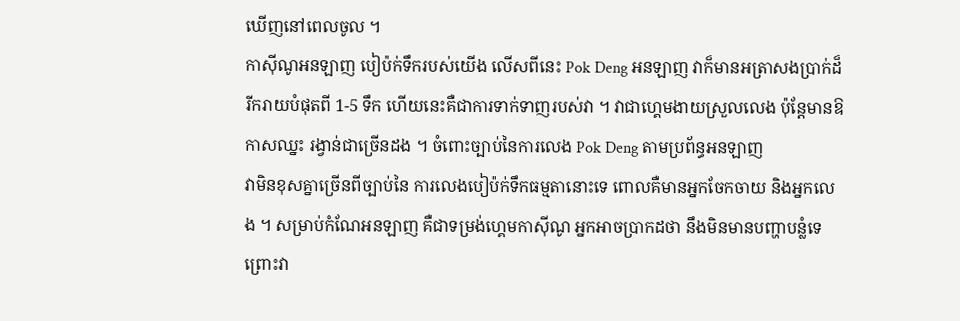ឃើញនៅពេលចូល ។
កាស៊ីណូអនឡាញ បៀប៉ក់ទឹករបស់យើង លើសពីនេះ Pok Deng អនឡាញ វាក៏មានអត្រាសងប្រាក់ដ៏ រីករាយបំផុតពី 1-5 ទឹក ហើយនេះគឺជាការទាក់ទាញរបស់វា ។ វាជាហ្គេមងាយស្រួលលេង ប៉ុន្តែមានឱកាសឈ្នះ រង្វាន់ជាច្រើនដង ។ ចំពោះច្បាប់នៃការលេង Pok Deng តាមប្រព័ន្ធអនឡាញ
វាមិនខុសគ្នាច្រើនពីច្បាប់នៃ ការលេងបៀប៉ក់ទឹកធម្មតានោះទេ ពោលគឺមានអ្នកចែកចាយ និងអ្នកលេង ។ សម្រាប់កំណែអនឡាញ គឺជាទម្រង់ហ្គេមកាស៊ីណូ អ្នកអាចប្រាកដថា នឹងមិនមានបញ្ហាបន្លំទេព្រោះវា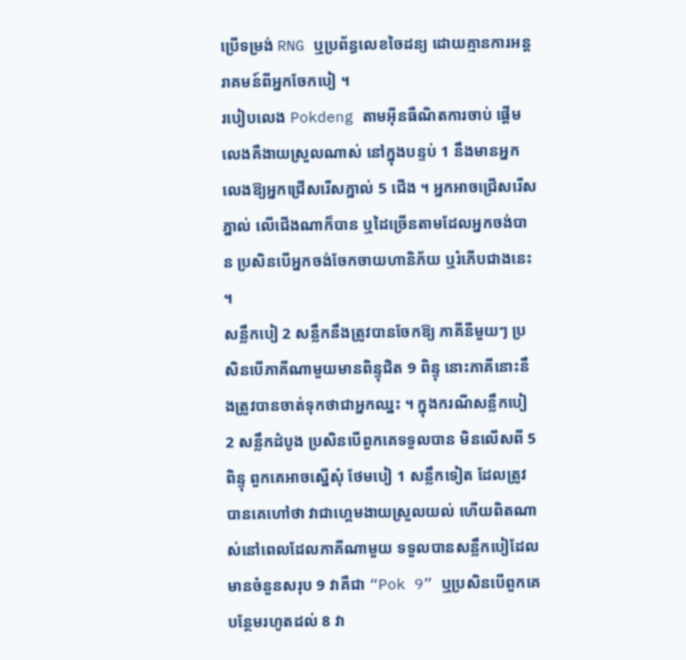ប្រើទម្រង់ RNG ឬប្រព័ន្ធលេខចៃដន្យ ដោយគ្មានការអន្តរាគមន៍ពីអ្នកចែកបៀ ។
របៀបលេង Pokdeng តាមអ៊ីនធឺណិតការចាប់ ផ្តើមលេងគឺងាយស្រួលណាស់ នៅក្នុងបន្ទប់ 1 នឹងមានអ្នកលេងឱ្យអ្នកជ្រើសរើសភ្នាល់ 5 ជើង ។ អ្នកអាចជ្រើសរើសភ្នាល់ លើជើងណាក៏បាន ឬដៃច្រើនតាមដែលអ្នកចង់បាន ប្រសិនបើអ្នកចង់ចែកចាយហានិភ័យ ឬរំភើបជាងនេះ ។
សន្លឹកបៀ 2 សន្លឹកនឹងត្រូវបានចែកឱ្យ ភាគីនីមួយៗ ប្រសិនបើភាគីណាមួយមានពិន្ទុជិត 9 ពិន្ទុ នោះភាគីនោះនឹងត្រូវបានចាត់ទុកថាជាអ្នកឈ្នះ ។ ក្នុងករណីសន្លឹកបៀ 2 សន្លឹកដំបូង ប្រសិនបើពួកគេទទួលបាន មិនលើសពី 5 ពិន្ទុ ពួកគេអាចស្នើសុំ ថែមបៀ 1 សន្លឹកទៀត ដែលត្រូវបានគេហៅថា វាជាហ្គេមងាយស្រួលយល់ ហើយពិតណាស់នៅពេលដែលភាគីណាមួយ ទទួលបានសន្លឹកបៀដែលមានចំនួនសរុប 9 វាគឺជា “Pok 9” ឬប្រសិនបើពួកគេបន្ថែមរហូតដល់ 8 វា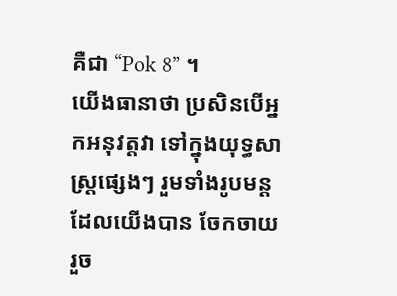គឺជា “Pok 8” ។
យើងធានាថា ប្រសិនបើអ្នកអនុវត្តវា ទៅក្នុងយុទ្ធសាស្ត្រផ្សេងៗ រួមទាំងរូបមន្តដែលយើងបាន ចែកចាយរួច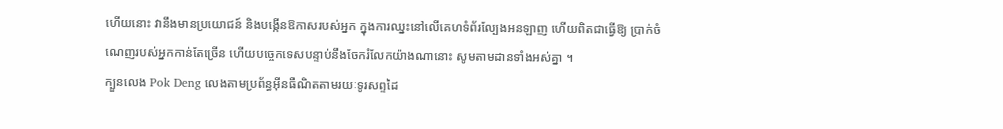ហើយនោះ វានឹងមានប្រយោជន៍ និងបង្កើនឱកាសរបស់អ្នក ក្នុងការឈ្នះនៅលើគេហទំព័រល្បែងអនឡាញ ហើយពិតជាធ្វើឱ្យ ប្រាក់ចំណេញរបស់អ្នកកាន់តែច្រើន ហើយបច្ចេកទេសបន្ទាប់នឹងចែករំលែកយ៉ាងណានោះ សូមតាមដានទាំងអស់គ្នា ។
ក្បួនលេង Pok Deng លេងតាមប្រព័ន្ធអ៊ីនធឺណិតតាមរយៈទូរសព្ទដៃ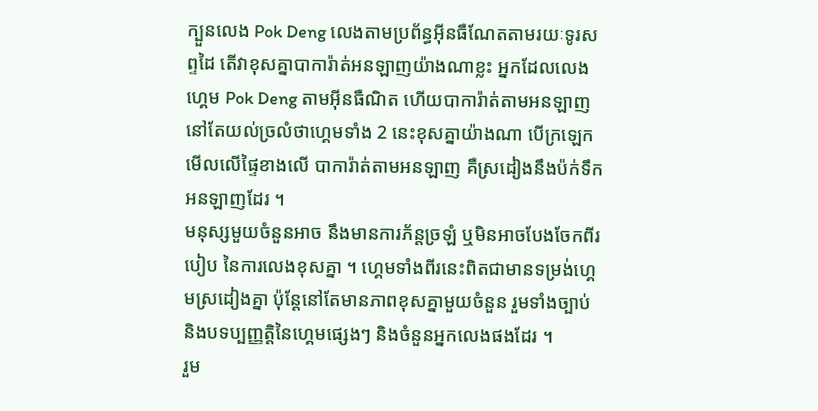ក្បួនលេង Pok Deng លេងតាមប្រព័ន្ធអ៊ីនធឺណែតតាមរយៈទូរសព្ទដៃ តើវាខុសគ្នាបាការ៉ាត់អនឡាញយ៉ាងណាខ្លះ អ្នកដែលលេងហ្គេម Pok Deng តាមអ៊ីនធឺណិត ហើយបាការ៉ាត់តាមអនឡាញ នៅតែយល់ច្រលំថាហ្គេមទាំង 2 នេះខុសគ្នាយ៉ាងណា បើក្រឡេកមើលលើផ្ទៃខាងលើ បាការ៉ាត់តាមអនឡាញ គឺស្រដៀងនឹងប៉ក់ទឹកអនឡាញដែរ ។
មនុស្សមួយចំនួនអាច នឹងមានការភ័ន្តច្រឡំ ឬមិនអាចបែងចែកពីរបៀប នៃការលេងខុសគ្នា ។ ហ្គេមទាំងពីរនេះពិតជាមានទម្រង់ហ្គេមស្រដៀងគ្នា ប៉ុន្តែនៅតែមានភាពខុសគ្នាមួយចំនួន រួមទាំងច្បាប់ និងបទប្បញ្ញត្តិនៃហ្គេមផ្សេងៗ និងចំនួនអ្នកលេងផងដែរ ។
រួម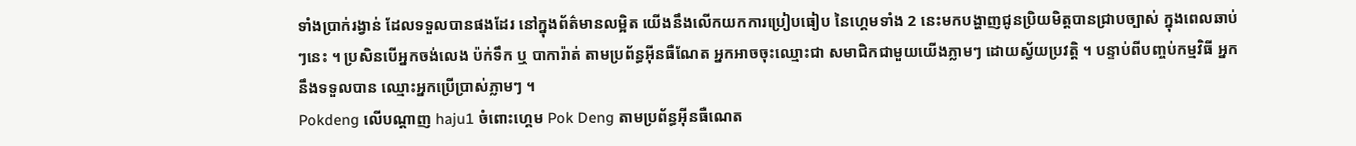ទាំងប្រាក់រង្វាន់ ដែលទទួលបានផងដែរ នៅក្នុងព័ត៌មានលម្អិត យើងនឹងលើកយកការប្រៀបធៀប នៃហ្គេមទាំង 2 នេះមកបង្ហាញជូនប្រិយមិត្តបានជ្រាបច្បាស់ ក្នុងពេលឆាប់ៗនេះ ។ ប្រសិនបើអ្នកចង់លេង ប៉ក់ទឹក ឬ បាការ៉ាត់ តាមប្រព័ន្ធអ៊ីនធឺណែត អ្នកអាចចុះឈ្មោះជា សមាជិកជាមួយយើងភ្លាមៗ ដោយស្វ័យប្រវត្តិ ។ បន្ទាប់ពីបញ្ចប់កម្មវិធី អ្នកនឹងទទួលបាន ឈ្មោះអ្នកប្រើប្រាស់ភ្លាមៗ ។
Pokdeng លើបណ្តាញ haju1 ចំពោះហ្គេម Pok Deng តាមប្រព័ន្ធអ៊ីនធឺណេត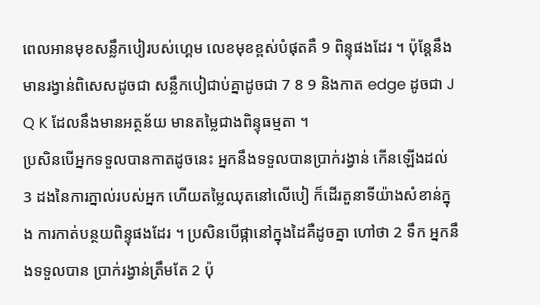ពេលអានមុខសន្លឹកបៀរបស់ហ្គេម លេខមុខខ្ពស់បំផុតគឺ 9 ពិន្ទុផងដែរ ។ ប៉ុន្តែនឹងមានរង្វាន់ពិសេសដូចជា សន្លឹកបៀជាប់គ្នាដូចជា 7 8 9 និងកាត edge ដូចជា J Q K ដែលនឹងមានអត្ថន័យ មានតម្លៃជាងពិន្ទុធម្មតា ។
ប្រសិនបើអ្នកទទួលបានកាតដូចនេះ អ្នកនឹងទទួលបានប្រាក់រង្វាន់ កើនឡើងដល់ 3 ដងនៃការភ្នាល់របស់អ្នក ហើយតម្លៃឈុតនៅលើបៀ ក៏ដើរតួនាទីយ៉ាងសំខាន់ក្នុង ការកាត់បន្ថយពិន្ទុផងដែរ ។ ប្រសិនបើផ្កានៅក្នុងដៃគឺដូចគ្នា ហៅថា 2 ទឹក អ្នកនឹងទទួលបាន ប្រាក់រង្វាន់ត្រឹមតែ 2 ប៉ុ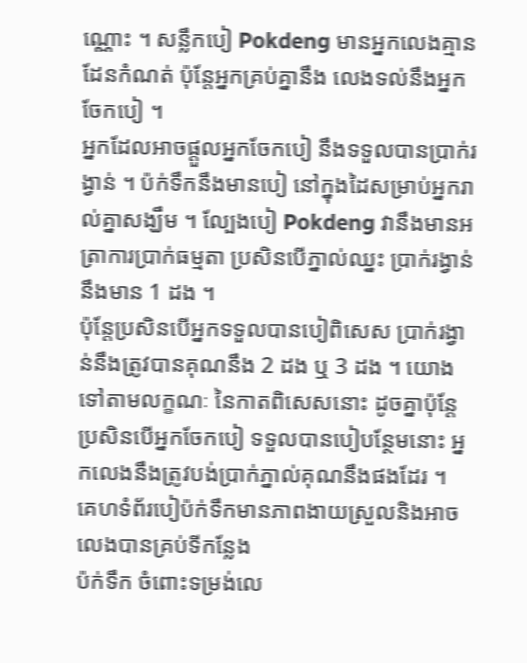ណ្ណោះ ។ សន្លឹកបៀ Pokdeng មានអ្នកលេងគ្មានដែនកំណត់ ប៉ុន្តែអ្នកគ្រប់គ្នានឹង លេងទល់នឹងអ្នកចែកបៀ ។
អ្នកដែលអាចផ្តួលអ្នកចែកបៀ នឹងទទួលបានប្រាក់រង្វាន់ ។ ប៉ក់ទឹកនឹងមានបៀ នៅក្នុងដៃសម្រាប់អ្នករាល់គ្នាសង្ឃឹម ។ ល្បែងបៀ Pokdeng វានឹងមានអត្រាការប្រាក់ធម្មតា ប្រសិនបើភ្នាល់ឈ្នះ ប្រាក់រង្វាន់នឹងមាន 1 ដង ។
ប៉ុន្តែប្រសិនបើអ្នកទទួលបានបៀពិសេស ប្រាក់រង្វាន់នឹងត្រូវបានគុណនឹង 2 ដង ឬ 3 ដង ។ យោងទៅតាមលក្ខណៈ នៃកាតពិសេសនោះ ដូចគ្នាប៉ុន្តែប្រសិនបើអ្នកចែកបៀ ទទួលបានបៀបន្ថែមនោះ អ្នកលេងនឹងត្រូវបង់ប្រាក់ភ្នាល់គុណនឹងផងដែរ ។
គេហទំព័របៀប៉ក់ទឹកមានភាពងាយស្រួលនិងអាចលេងបានគ្រប់ទីកន្លែង
ប៉ក់ទឹក ចំពោះទម្រង់លេ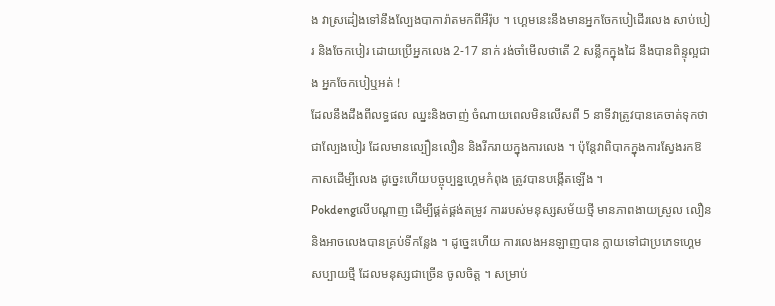ង វាស្រដៀងទៅនឹងល្បែងបាការ៉ាតមកពីអឺរ៉ុប ។ ហ្គេមនេះនឹងមានអ្នកចែកបៀដើរលេង សាប់បៀរ និងចែកបៀរ ដោយប្រើអ្នកលេង 2-17 នាក់ រង់ចាំមើលថាតើ 2 សន្លឹកក្នុងដៃ នឹងបានពិន្ទុល្អជាង អ្នកចែកបៀឬអត់ !
ដែលនឹងដឹងពីលទ្ធផល ឈ្នះនិងចាញ់ ចំណាយពេលមិនលើសពី 5 នាទីវាត្រូវបានគេចាត់ទុកថា ជាល្បែងបៀរ ដែលមានល្បឿនលឿន និងរីករាយក្នុងការលេង ។ ប៉ុន្តែវាពិបាកក្នុងការស្វែងរកឱកាសដើម្បីលេង ដូច្នេះហើយបច្ចុប្បន្នហ្គេមកំពុង ត្រូវបានបង្កើតឡើង ។
Pokdengលើបណ្តាញ ដើម្បីផ្គត់ផ្គង់តម្រូវ ការរបស់មនុស្សសម័យថ្មី មានភាពងាយស្រួល លឿន និងអាចលេងបានគ្រប់ទីកន្លែង ។ ដូច្នេះហើយ ការលេងអនឡាញបាន ក្លាយទៅជាប្រភេទហ្គេមសប្បាយថ្មី ដែលមនុស្សជាច្រើន ចូលចិត្ត ។ សម្រាប់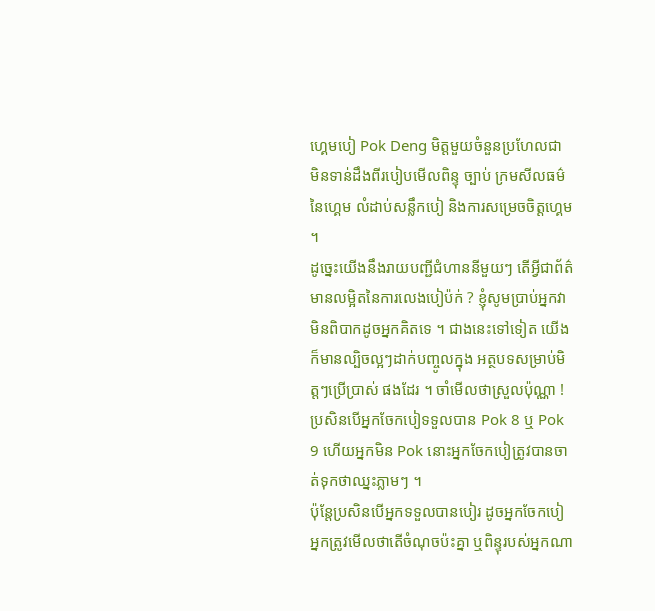ហ្គេមបៀ Pok Deng មិត្តមួយចំនួនប្រហែលជា មិនទាន់ដឹងពីរបៀបមើលពិន្ទុ ច្បាប់ ក្រមសីលធម៌នៃហ្គេម លំដាប់សន្លឹកបៀ និងការសម្រេចចិត្តហ្គេម ។
ដូច្នេះយើងនឹងរាយបញ្ជីជំហាននីមួយៗ តើអ្វីជាព័ត៌មានលម្អិតនៃការលេងបៀប៉ក់ ? ខ្ញុំសូមប្រាប់អ្នកវាមិនពិបាកដូចអ្នកគិតទេ ។ ជាងនេះទៅទៀត យើងក៏មានល្បិចល្អៗដាក់បញ្ចូលក្នុង អត្ថបទសម្រាប់មិត្តៗប្រើប្រាស់ ផងដែរ ។ ចាំមើលថាស្រួលប៉ុណ្ណា ! ប្រសិនបើអ្នកចែកបៀទទួលបាន Pok 8 ឬ Pok 9 ហើយអ្នកមិន Pok នោះអ្នកចែកបៀត្រូវបានចាត់ទុកថាឈ្នះភ្លាមៗ ។
ប៉ុន្តែប្រសិនបើអ្នកទទួលបានបៀរ ដូចអ្នកចែកបៀ អ្នកត្រូវមើលថាតើចំណុចប៉ះគ្នា ឬពិន្ទុរបស់អ្នកណា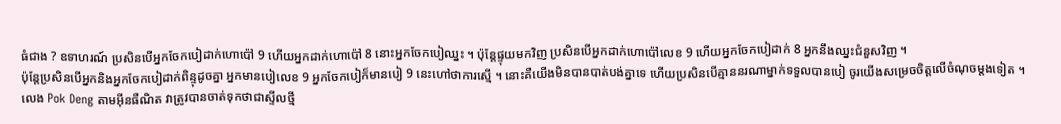ធំជាង ? ឧទាហរណ៍ ប្រសិនបើអ្នកចែកបៀដាក់ហោប៉ៅ 9 ហើយអ្នកដាក់ហោប៉ៅ 8 នោះអ្នកចែកបៀឈ្នះ ។ ប៉ុន្តែផ្ទុយមកវិញ ប្រសិនបើអ្នកដាក់ហោប៉ៅលេខ 9 ហើយអ្នកចែកបៀដាក់ 8 អ្នកនឹងឈ្នះជំនួសវិញ ។
ប៉ុន្តែប្រសិនបើអ្នកនិងអ្នកចែកបៀដាក់ពិន្ទុដូចគ្នា អ្នកមានបៀលេខ 9 អ្នកចែកបៀក៏មានបៀ 9 នេះហៅថាការស្មើ ។ នោះគឺយើងមិនបានបាត់បង់គ្នាទេ ហើយប្រសិនបើគ្មាននរណាម្នាក់ទទួលបានបៀ ចូរយើងសម្រេចចិត្តលើចំណុចម្តងទៀត ។
លេង Pok Deng តាមអ៊ីនធឺណិត វាត្រូវបានចាត់ទុកថាជាស្ទីលថ្មី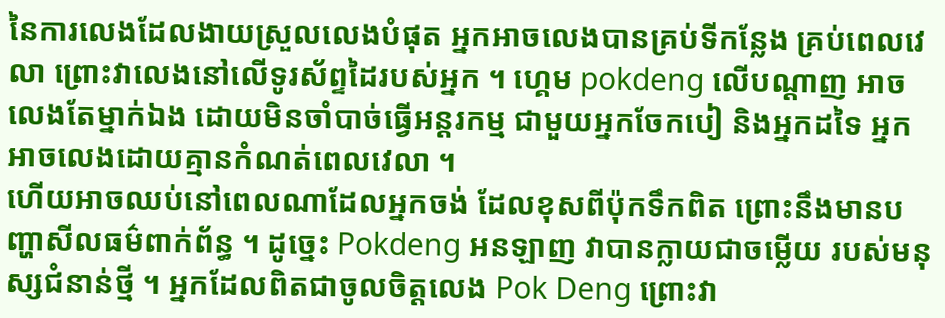នៃការលេងដែលងាយស្រួលលេងបំផុត អ្នកអាចលេងបានគ្រប់ទីកន្លែង គ្រប់ពេលវេលា ព្រោះវាលេងនៅលើទូរស័ព្ទដៃរបស់អ្នក ។ ហ្គេម pokdeng លើបណ្តាញ អាចលេងតែម្នាក់ឯង ដោយមិនចាំបាច់ធ្វើអន្តរកម្ម ជាមួយអ្នកចែកបៀ និងអ្នកដទៃ អ្នកអាចលេងដោយគ្មានកំណត់ពេលវេលា ។
ហើយអាចឈប់នៅពេលណាដែលអ្នកចង់ ដែលខុសពីប៉ុកទឹកពិត ព្រោះនឹងមានបញ្ហាសីលធម៌ពាក់ព័ន្ធ ។ ដូច្នេះ Pokdeng អនឡាញ វាបានក្លាយជាចម្លើយ របស់មនុស្សជំនាន់ថ្មី ។ អ្នកដែលពិតជាចូលចិត្តលេង Pok Deng ព្រោះវា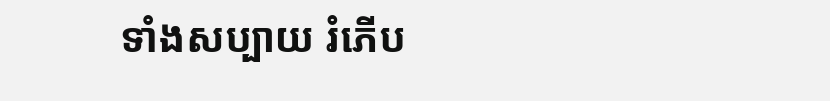ទាំងសប្បាយ រំភើប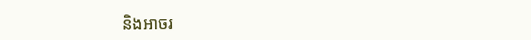និងអាចរ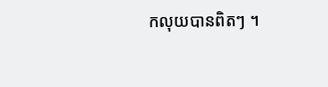កលុយបានពិតៗ ។